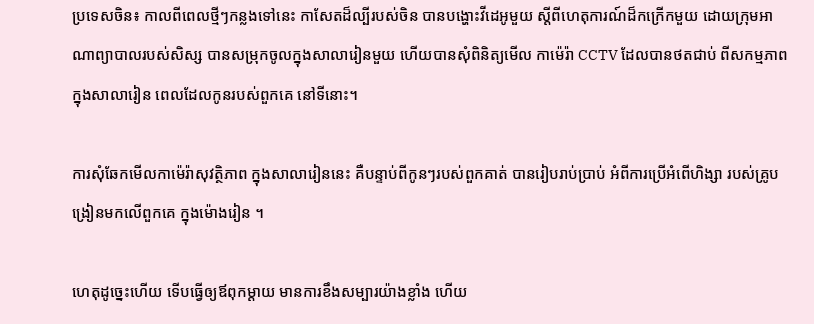ប្រទេសចិន៖ កាលពីពេលថ្មីៗកន្លងទៅនេះ កាសែតដ៏ល្បីរបស់ចិន បានបង្ហោះវីដេអូមួយ ស្តីពីហេតុការណ៍ដ៏កក្រើកមួយ ដោយក្រុមអាណាព្យាបាលរបស់សិស្ស បានសម្រុកចូលក្នុងសាលារៀនមួយ ហើយបានសុំពិនិត្យមើល កាម៉េរ៉ា CCTV ដែលបានថតជាប់ ពីសកម្មភាពក្នុងសាលារៀន ពេលដែលកូនរបស់ពួកគេ នៅទីនោះ។

ការសុំឆែកមើលកាម៉េរ៉ាសុវត្ថិភាព ក្នុងសាលារៀននេះ គឺបន្ទាប់ពីកូនៗរបស់ពួកគាត់ បានរៀបរាប់ប្រាប់ អំពីការប្រើអំពើហិង្សា របស់គ្រូបង្រៀនមកលើពួកគេ ក្នុងម៉ោងរៀន ។

ហេតុដូច្នេះហើយ ទើបធ្វើឲ្យឪពុកម្តាយ មានការខឹងសម្បារយ៉ាងខ្លាំង ហើយ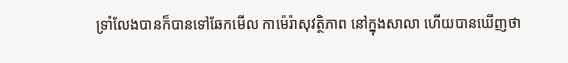ទ្រាំលែងបានក៏បានទៅឆែកមើល កាម៉េរ៉ាសុវត្ថិភាព នៅក្នុងសាលា ហើយបានឃើញថា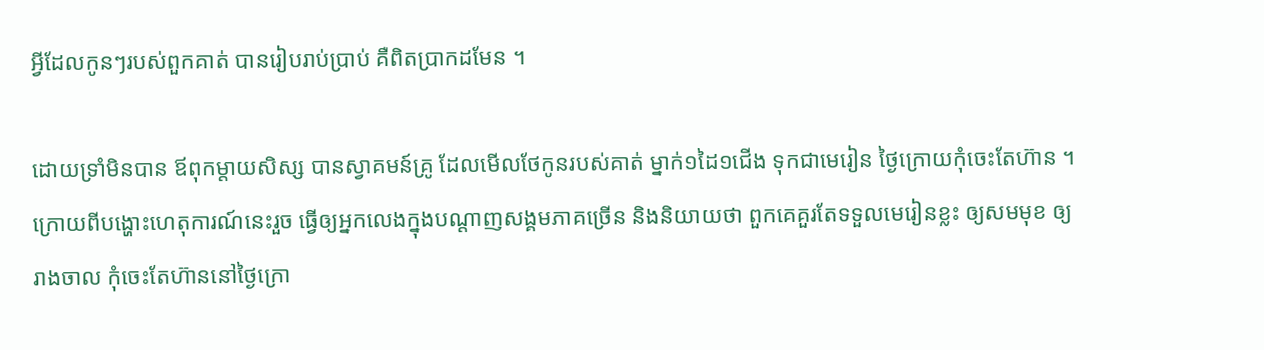អ្វីដែលកូនៗរបស់ពួកគាត់ បានរៀបរាប់ប្រាប់ គឺពិតប្រាកដមែន ។

ដោយទ្រាំមិនបាន ឪពុកម្តាយសិស្ស បានស្វាគមន៍គ្រូ ដែលមើលថែកូនរបស់គាត់ ម្នាក់១ដៃ១ជើង ទុកជាមេរៀន ថ្ងៃក្រោយកុំចេះតែហ៊ាន ។ ក្រោយពីបង្ហោះហេតុការណ៍នេះរួច ធ្វើឲ្យអ្នកលេងក្នុងបណ្តាញសង្គមភាគច្រើន និងនិយាយថា ពួកគេគួរតែទទួលមេរៀនខ្លះ ឲ្យសមមុខ ឲ្យរាងចាល កុំចេះតែហ៊ាននៅថ្ងៃក្រោ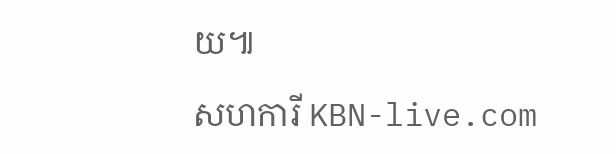យ៕

សហការី KBN-live.com